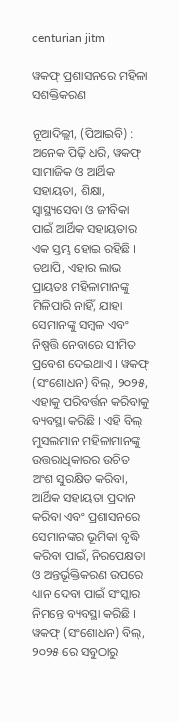centurian jitm

ୱକଫ୍‌ ପ୍ରଶାସନରେ ମହିଳା ସଶକ୍ତିକରଣ

ନୂଆଦିଲ୍ଲୀ, (ପିଆଇବି) : ଅନେକ ପିଢ଼ି ଧରି, ୱକଫ୍ ସାମାଜିକ ଓ ଆର୍ଥିକ ସହାୟତା, ଶିକ୍ଷା, ସ୍ୱାସ୍ଥ୍ୟସେବା ଓ ଜୀବିକା ପାଇଁ ଆର୍ଥିକ ସହାୟତାର ଏକ ସ୍ତମ୍ଭ ହୋଇ ରହିଛି । ତଥାପି, ଏହାର ଲାଭ ପ୍ରାୟତଃ ମହିଳାମାନଙ୍କୁ ମିଳିପାରି ନାହିଁ, ଯାହା ସେମାନଙ୍କୁ ସମ୍ବଳ ଏବଂ ନିଷ୍ପତ୍ତି ନେବାରେ ସୀମିତ ପ୍ରବେଶ ଦେଇଥାଏ । ୱକଫ୍ (ସଂଶୋଧନ) ବିଲ୍, ୨୦୨୫, ଏହାକୁ ପରିବର୍ତ୍ତନ କରିବାକୁ ବ୍ୟବସ୍ଥା କରିଛି । ଏହି ବିଲ୍ ମୁସଲମାନ ମହିଳାମାନଙ୍କୁ ଉତ୍ତରାଧିକାରର ଉଚିତ ଅଂଶ ସୁରକ୍ଷିତ କରିବା, ଆର୍ଥିକ ସହାୟତା ପ୍ରଦାନ କରିବା ଏବଂ ପ୍ରଶାସନରେ ସେମାନଙ୍କର ଭୂମିକା ବୃଦ୍ଧି କରିବା ପାଇଁ, ନିରପେକ୍ଷତା ଓ ଅନ୍ତର୍ଭୂକ୍ତିକରଣ ଉପରେ ଧ୍ୟାନ ଦେବା ପାଇଁ ସଂସ୍କାର ନିମନ୍ତେ ବ୍ୟବସ୍ଥା କରିଛି । ୱକଫ୍ (ସଂଶୋଧନ) ବିଲ୍, ୨୦୨୫ ରେ ସବୁଠାରୁ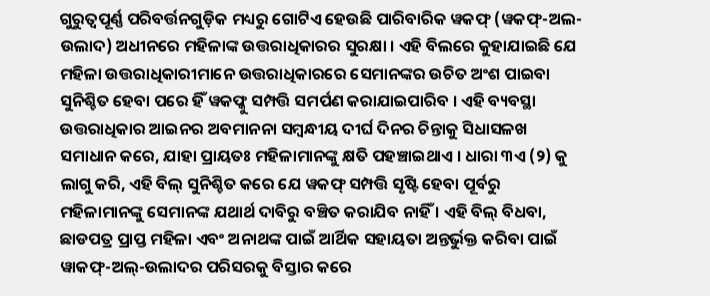ଗୁରୁତ୍ୱପୂର୍ଣ୍ଣ ପରିବର୍ତ୍ତନଗୁଡ଼ିକ ମଧ୍ୟରୁ ଗୋଟିଏ ହେଉଛି ପାରିବାରିକ ୱକଫ୍ (ୱକଫ୍-ଅଲ-ଉଲାଦ) ଅଧୀନରେ ମହିଳାଙ୍କ ଉତ୍ତରାଧିକାରର ସୁରକ୍ଷା । ଏହି ବିଲରେ କୁହାଯାଇଛି ଯେ ମହିଳା ଉତ୍ତରାଧିକାରୀମାନେ ଉତ୍ତରାଧିକାରରେ ସେମାନଙ୍କର ଉଚିତ ଅଂଶ ପାଇବା ସୁନିଶ୍ଚିତ ହେବା ପରେ ହିଁ ୱକଫ୍କୁ ସମ୍ପତ୍ତି ସମର୍ପଣ କରାଯାଇପାରିବ । ଏହି ବ୍ୟବସ୍ଥା ଉତ୍ତରାଧିକାର ଆଇନର ଅବମାନନା ସମ୍ବନ୍ଧୀୟ ଦୀର୍ଘ ଦିନର ଚିନ୍ତାକୁ ସିଧାସଳଖ ସମାଧାନ କରେ, ଯାହା ପ୍ରାୟତଃ ମହିଳାମାନଙ୍କୁ କ୍ଷତି ପହଞ୍ଚାଇଥାଏ । ଧାରା ୩ଏ (୨) କୁ ଲାଗୁ କରି, ଏହି ବିଲ୍ ସୁନିଶ୍ଚିତ କରେ ଯେ ୱକଫ୍ ସମ୍ପତ୍ତି ସୃଷ୍ଟି ହେବା ପୂର୍ବରୁ ମହିଳାମାନଙ୍କୁ ସେମାନଙ୍କ ଯଥାର୍ଥ ଦାବିରୁ ବଞ୍ଚିତ କରାଯିବ ନାହିଁ । ଏହି ବିଲ୍ ବିଧବା, ଛାଡପତ୍ର ପ୍ରାପ୍ତ ମହିଳା ଏବଂ ଅନାଥଙ୍କ ପାଇଁ ଆର୍ଥିକ ସହାୟତା ଅନ୍ତର୍ଭୁକ୍ତ କରିବା ପାଇଁ ୱାକଫ୍-ଅଲ୍-ଉଲାଦର ପରିସରକୁ ବିସ୍ତାର କରେ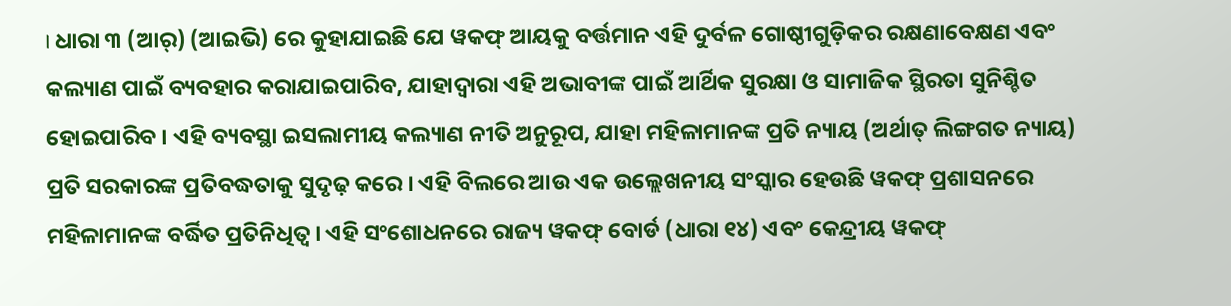। ଧାରା ୩ (ଆର୍‌) (ଆଇଭି) ରେ କୁହାଯାଇଛି ଯେ ୱକଫ୍ ଆୟକୁ ବର୍ତ୍ତମାନ ଏହି ଦୁର୍ବଳ ଗୋଷ୍ଠୀଗୁଡ଼ିକର ରକ୍ଷଣାବେକ୍ଷଣ ଏବଂ କଲ୍ୟାଣ ପାଇଁ ବ୍ୟବହାର କରାଯାଇପାରିବ, ଯାହାଦ୍ୱାରା ଏହି ଅଭାବୀଙ୍କ ପାଇଁ ଆର୍ଥିକ ସୁରକ୍ଷା ଓ ସାମାଜିକ ସ୍ଥିରତା ସୁନିଶ୍ଚିତ ହୋଇପାରିବ । ଏହି ବ୍ୟବସ୍ଥା ଇସଲାମୀୟ କଲ୍ୟାଣ ନୀତି ଅନୁରୂପ, ଯାହା ମହିଳାମାନଙ୍କ ପ୍ରତି ନ୍ୟାୟ (ଅର୍ଥାତ୍ ଲିଙ୍ଗଗତ ନ୍ୟାୟ) ପ୍ରତି ସରକାରଙ୍କ ପ୍ରତିବଦ୍ଧତାକୁ ସୁଦୃଢ଼ କରେ । ଏହି ବିଲରେ ଆଉ ଏକ ଉଲ୍ଲେଖନୀୟ ସଂସ୍କାର ହେଉଛି ୱକଫ୍ ପ୍ରଶାସନରେ ମହିଳାମାନଙ୍କ ବର୍ଦ୍ଧିତ ପ୍ରତିନିଧିତ୍ୱ । ଏହି ସଂଶୋଧନରେ ରାଜ୍ୟ ୱକଫ୍ ବୋର୍ଡ (ଧାରା ୧୪) ଏବଂ କେନ୍ଦ୍ରୀୟ ୱକଫ୍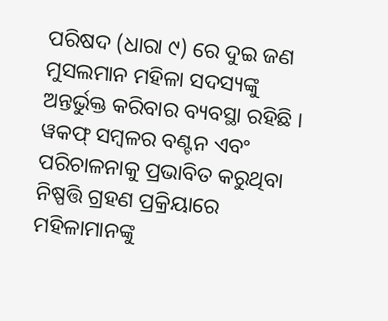ପରିଷଦ (ଧାରା ୯) ରେ ଦୁଇ ଜଣ ମୁସଲମାନ ମହିଳା ସଦସ୍ୟଙ୍କୁ ଅନ୍ତର୍ଭୁକ୍ତ କରିବାର ବ୍ୟବସ୍ଥା ରହିଛି । ୱକଫ୍ ସମ୍ବଳର ବଣ୍ଟନ ଏବଂ ପରିଚାଳନାକୁ ପ୍ରଭାବିତ କରୁଥିବା ନିଷ୍ପତ୍ତି ଗ୍ରହଣ ପ୍ରକ୍ରିୟାରେ ମହିଳାମାନଙ୍କୁ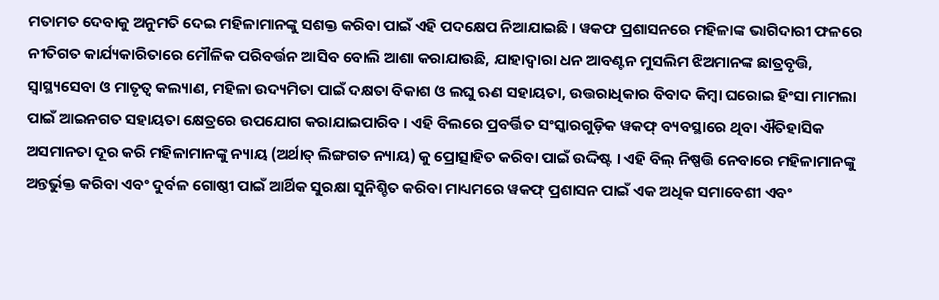ମତାମତ ଦେବାକୁ ଅନୁମତି ଦେଇ ମହିଳାମାନଙ୍କୁ ସଶକ୍ତ କରିବା ପାଇଁ ଏହି ପଦକ୍ଷେପ ନିଆଯାଇଛି । ୱକଫ ପ୍ରଶାସନରେ ମହିଳାଙ୍କ ଭାଗିଦାରୀ ଫଳରେ ନୀତିଗତ କାର୍ଯ୍ୟକାରିତାରେ ମୌଳିକ ପରିବର୍ତ୍ତନ ଆସିବ ବୋଲି ଆଶା କରାଯାଉଛି, ଯାହାଦ୍ୱାରା ଧନ ଆବଣ୍ଟନ ମୁସଲିମ ଝିଅମାନଙ୍କ ଛାତ୍ରବୃତ୍ତି, ସ୍ୱାସ୍ଥ୍ୟସେବା ଓ ମାତୃତ୍ୱ କଲ୍ୟାଣ, ମହିଳା ଉଦ୍ୟମିତା ପାଇଁ ଦକ୍ଷତା ବିକାଶ ଓ ଲଘୁ ଋଣ ସହାୟତା, ଉତ୍ତରାଧିକାର ବିବାଦ କିମ୍ବା ଘରୋଇ ହିଂସା ମାମଲା ପାଇଁ ଆଇନଗତ ସହାୟତା କ୍ଷେତ୍ରରେ ଉପଯୋଗ କରାଯାଇପାରିବ । ଏହି ବିଲରେ ପ୍ରବର୍ତ୍ତିତ ସଂସ୍କାରଗୁଡ଼ିକ ୱକଫ୍ ବ୍ୟବସ୍ଥାରେ ଥିବା ଐତିହାସିକ ଅସମାନତା ଦୂର କରି ମହିଳାମାନଙ୍କୁ ନ୍ୟାୟ (ଅର୍ଥାତ୍ ଲିଙ୍ଗଗତ ନ୍ୟାୟ) କୁ ପ୍ରୋତ୍ସାହିତ କରିବା ପାଇଁ ଉଦ୍ଦିଷ୍ଟ । ଏହି ବିଲ୍ ନିଷ୍ପତ୍ତି ନେବାରେ ମହିଳାମାନଙ୍କୁ ଅନ୍ତର୍ଭୁକ୍ତ କରିବା ଏବଂ ଦୁର୍ବଳ ଗୋଷ୍ଠୀ ପାଇଁ ଆର୍ଥିକ ସୁରକ୍ଷା ସୁନିଶ୍ଚିତ କରିବା ମାଧ୍ୟମରେ ୱକଫ୍ ପ୍ରଶାସନ ପାଇଁ ଏକ ଅଧିକ ସମାବେଶୀ ଏବଂ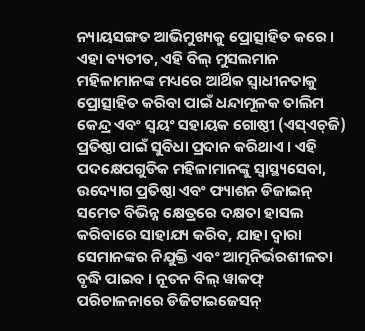ନ୍ୟାୟସଙ୍ଗତ ଆଭିମୁଖ୍ୟକୁ ପ୍ରୋତ୍ସାହିତ କରେ । ଏହା ବ୍ୟତୀତ, ଏହି ବିଲ୍ ମୁସଲମାନ ମହିଳାମାନଙ୍କ ମଧ୍ୟରେ ଆର୍ଥିକ ସ୍ୱାଧୀନତାକୁ ପ୍ରୋତ୍ସାହିତ କରିବା ପାଇଁ ଧନ୍ଦାମୂଳକ ତାଲିମ କେନ୍ଦ୍ର ଏବଂ ସ୍ୱୟଂ ସହାୟକ ଗୋଷ୍ଠୀ (ଏସ୍‌ଏଚ୍‌ଜି) ପ୍ରତିଷ୍ଠା ପାଇଁ ସୁବିଧା ପ୍ରଦାନ କରିଥାଏ । ଏହି ପଦକ୍ଷେପଗୁଡିକ ମହିଳାମାନଙ୍କୁ ସ୍ୱାସ୍ଥ୍ୟସେବା, ଉଦ୍ୟୋଗ ପ୍ରତିଷ୍ଠା ଏବଂ ଫ୍ୟାଶନ ଡିଜାଇନ୍ ସମେତ ବିଭିନ୍ନ କ୍ଷେତ୍ରରେ ଦକ୍ଷତା ହାସଲ କରିବାରେ ସାହାଯ୍ୟ କରିବ, ଯାହା ଦ୍ୱାରା ସେମାନଙ୍କର ନିଯୁକ୍ତି ଏବଂ ଆତ୍ମନିର୍ଭରଶୀଳତା ବୃଦ୍ଧି ପାଇବ । ନୂତନ ବିଲ୍ ୱାକଫ୍ ପରିଚାଳନାରେ ଡିଜିଟାଇଜେସନ୍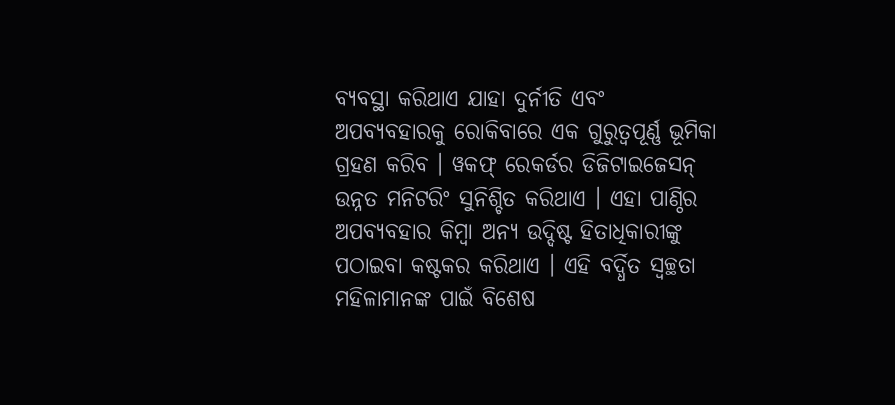ବ୍ୟବସ୍ଥା କରିଥାଏ ଯାହା ଦୁର୍ନୀତି ଏବଂ ଅପବ୍ୟବହାରକୁ ରୋକିବାରେ ଏକ ଗୁରୁତ୍ୱପୂର୍ଣ୍ଣ ଭୂମିକା ଗ୍ରହଣ କରିବ । ୱକଫ୍ ରେକର୍ଡର ଡିଜିଟାଇଜେସନ୍ ଉନ୍ନତ ମନିଟରିଂ ସୁନିଶ୍ଚିତ କରିଥାଏ । ଏହା ପାଣ୍ଠିର ଅପବ୍ୟବହାର କିମ୍ବା ଅନ୍ୟ ଉଦ୍ଦିଷ୍ଟ ହିତାଧିକାରୀଙ୍କୁ ପଠାଇବା କଷ୍ଟକର କରିଥାଏ । ଏହି ବର୍ଦ୍ଧିତ ସ୍ୱଚ୍ଛତା ମହିଳାମାନଙ୍କ ପାଇଁ ବିଶେଷ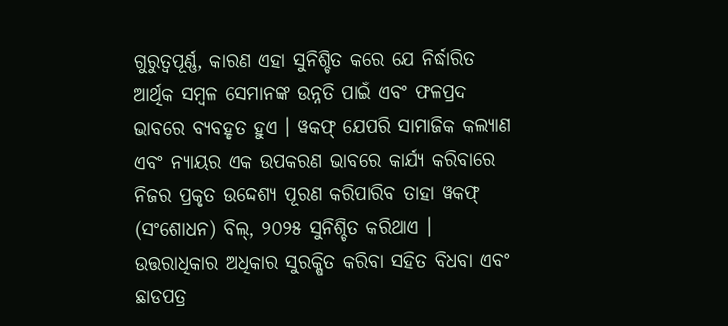ଗୁରୁତ୍ୱପୂର୍ଣ୍ଣ, କାରଣ ଏହା ସୁନିଶ୍ଚିତ କରେ ଯେ ନିର୍ଦ୍ଧାରିତ ଆର୍ଥିକ ସମ୍ବଳ ସେମାନଙ୍କ ଉନ୍ନତି ପାଇଁ ଏବଂ ଫଳପ୍ରଦ ଭାବରେ ବ୍ୟବହୃତ ହୁଏ । ୱକଫ୍ ଯେପରି ସାମାଜିକ କଲ୍ୟାଣ ଏବଂ ନ୍ୟାୟର ଏକ ଉପକରଣ ଭାବରେ କାର୍ଯ୍ୟ କରିବାରେ ନିଜର ପ୍ରକୃତ ଉଦ୍ଦେଶ୍ୟ ପୂରଣ କରିପାରିବ ତାହା ୱକଫ୍ (ସଂଶୋଧନ) ବିଲ୍, ୨୦୨୫ ସୁନିଶ୍ଚିତ କରିଥାଏ । ଉତ୍ତରାଧିକାର ଅଧିକାର ସୁରକ୍ଷିତ କରିବା ସହିତ ବିଧବା ଏବଂ ଛାଡପତ୍ର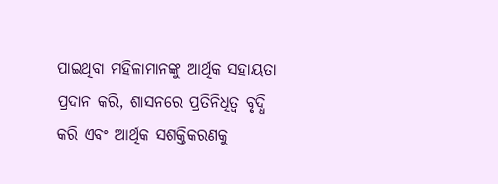ପାଇଥିବା ମହିଳାମାନଙ୍କୁ ଆର୍ଥିକ ସହାୟତା ପ୍ରଦାନ କରି, ଶାସନରେ ପ୍ରତିନିଧିତ୍ୱ ବୃଦ୍ଧି କରି ଏବଂ ଆର୍ଥିକ ସଶକ୍ତିକରଣକୁ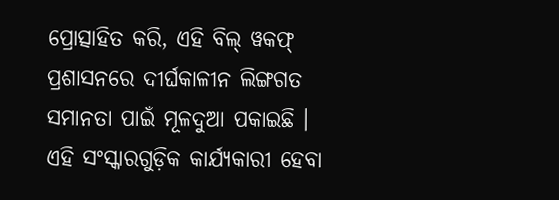ପ୍ରୋତ୍ସାହିତ କରି, ଏହି ବିଲ୍ ୱକଫ୍ ପ୍ରଶାସନରେ ଦୀର୍ଘକାଳୀନ ଲିଙ୍ଗଗତ ସମାନତା ପାଇଁ ମୂଳଦୁଆ ପକାଇଛି । ଏହି ସଂସ୍କାରଗୁଡ଼ିକ କାର୍ଯ୍ୟକାରୀ ହେବା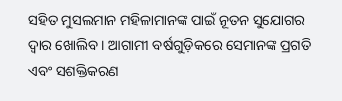ସହିତ ମୁସଲମାନ ମହିଳାମାନଙ୍କ ପାଇଁ ନୂତନ ସୁଯୋଗର ଦ୍ୱାର ଖୋଲିବ । ଆଗାମୀ ବର୍ଷଗୁଡ଼ିକରେ ସେମାନଙ୍କ ପ୍ରଗତି ଏବଂ ସଶକ୍ତିକରଣ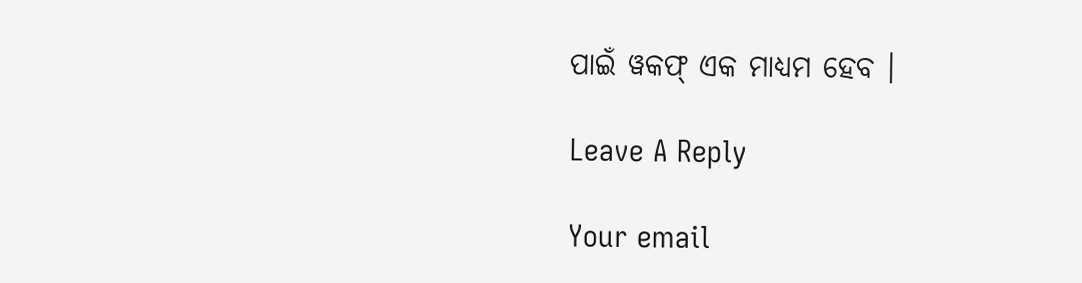ପାଇଁ ୱକଫ୍ ଏକ ମାଧ୍ୟମ ହେବ ।

Leave A Reply

Your email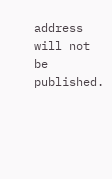address will not be published.